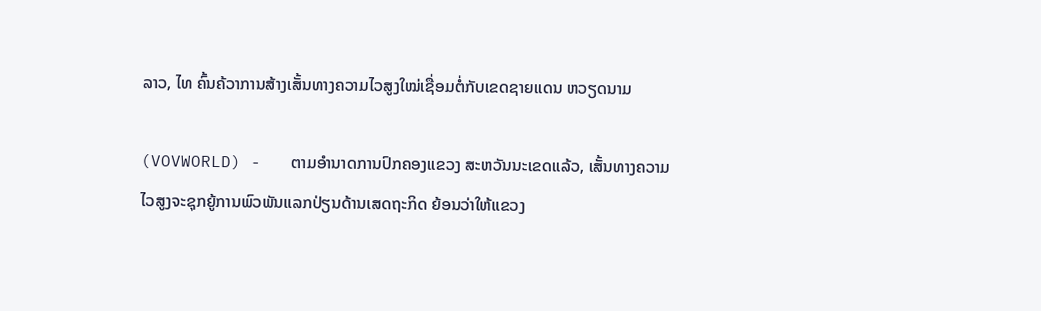ລາວ, ໄທ ຄົ້ນຄ້ວາການສ້າງເສັ້ນທາງຄວາມໄວສູງໃໝ່ເຊື່ອມຕໍ່ກັບເຂດຊາຍແດນ ຫວຽດນາມ

(VOVWORLD) -   ຕາມອຳນາດການປົກຄອງແຂວງ ສະຫວັນນະເຂດແລ້ວ, ເສັ້ນທາງຄວາມໄວສູງຈະຊຸກຍູ້ການພົວພັນແລກປ່ຽນດ້ານເສດຖະກິດ ຍ້ອນວ່າໃຫ້ແຂວງ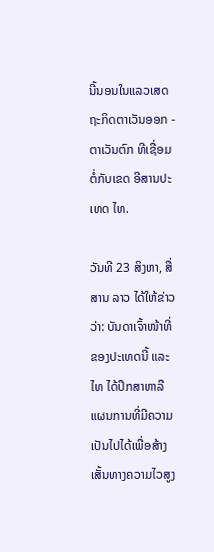ນີ້ນອນໃນແລວເສດຖະກິດຕາເວັນອອກ - ຕາເວັນຕົກ ທີເຊື່ອມຕໍ່ກັບເຂດ ອີສານປະເທດ ໄທ.

ວັນທີ 23 ສິງຫາ, ສື່ສານ ລາວ ໄດ້ໃຫ້ຂ່າວວ່າ: ບັນດາເຈົ້າໜ້າທີ່ຂອງປະເທດນີ້ ແລະ ໄທ ໄດ້ປຶກສາຫາລືແຜນການທີ່ມີຄວາມເປັນໄປໄດ້ເພື່ອສ້າງເສັ້ນທາງຄວາມໄວສູງ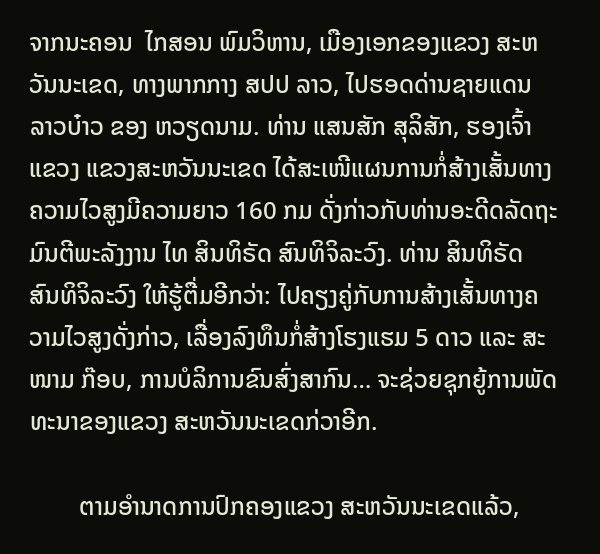ຈາກນະຄອນ  ໄກສອນ ພົມວິຫານ, ເມືອງເອກຂອງແຂວງ ສະຫວັນນະເຂດ, ທາງພາກກາງ ສປປ ລາວ, ໄປຮອດດ່ານຊາຍແດນ ລາວບ໋າວ ຂອງ ຫວຽດນາມ. ທ່ານ ແສນສັກ ສຸລິສັກ, ຮອງເຈົ້າແຂວງ ແຂວງສະຫວັນນະເຂດ ໄດ້ສະເໜີແຜນການກໍ່ສ້າງເສັ້ນທາງຄວາມໄວສູງມີຄວາມຍາວ 160 ກມ ດັ່ງກ່າວກັບທ່ານອະດີດລັດຖະມົນຕີພະລັງງານ ໄທ ສິນທິຣັດ ສົນທິຈິລະວົງ. ທ່ານ ສິນທິຣັດ ສົນທິຈິລະວົງ ໃຫ້ຮູ້ຕື່ມອີກວ່າ: ໄປຄຽງຄູ່ກັບການສ້າງເສັ້ນທາງຄວາມໄວສູງດັ່ງກ່າວ, ເລື່ອງລົງທຶນກໍ່ສ້າງໂຮງແຮມ 5 ດາວ ແລະ ສະໜາມ ກ໊ອບ, ການບໍລິການຂົນສົ່ງສາກົນ… ຈະຊ່ວຍຊຸກຍູ້ການພັດທະນາຂອງແຂວງ ສະຫວັນນະເຂດກ່ວາອີກ.

        ຕາມອຳນາດການປົກຄອງແຂວງ ສະຫວັນນະເຂດແລ້ວ,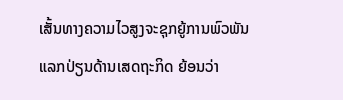ເສັ້ນທາງຄວາມໄວສູງຈະຊຸກຍູ້ການພົວພັນແລກປ່ຽນດ້ານເສດຖະກິດ ຍ້ອນວ່າ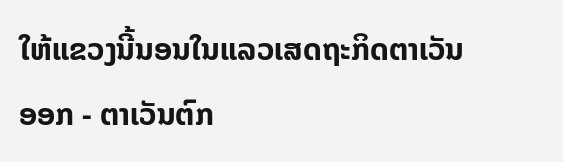ໃຫ້ແຂວງນີ້ນອນໃນແລວເສດຖະກິດຕາເວັນອອກ - ຕາເວັນຕົກ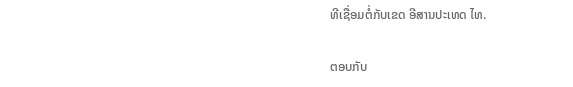ທີເຊື່ອມຕໍ່ກັບເຂດ ອີສານປະເທດ ໄທ.

ຕອບກັບ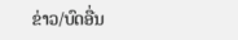ຂ່າວ/ບົດອື່ນ